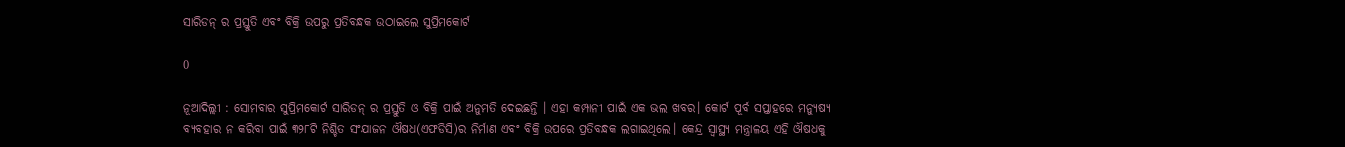ସାରିଡନ୍ ର ପ୍ରସ୍ତୁତି ଏବଂ ବିକ୍ରି ଉପରୁ ପ୍ରତିବନ୍ଧକ ଉଠାଇଲେ ସୁପ୍ରିମକୋର୍ଟ

0

ନୂଆଦିଲ୍ଲୀ : ସୋମବାର ସୁପ୍ରିମକୋର୍ଟ ସାରିଡନ୍ ର ପ୍ରସ୍ତୁତି ଓ ବିକ୍ରି ପାଇଁ ଅନୁମତି ଦେଇଛନ୍ତି । ଏହା କମ୍ପାନୀ ପାଇଁ ଏକ ଭଲ ଖବର। କୋର୍ଟ ପୂର୍ବ ସପ୍ତାହରେ ମନ୍ୟୁଷ୍ୟ ବ୍ୟବହାର ନ କରିବା ପାଇଁ ୩୨୮ଟି ନିଶ୍ଚିତ ସଂଯାଜନ ଔଷଧ(ଏଫଡିସି)ର ନିର୍ମାଣ ଏବଂ ବିକ୍ରି ଉପରେ ପ୍ରତିବନ୍ଧକ ଲଗାଇଥିଲେ। କେନ୍ଦ୍ର ସ୍ବାସ୍ଥ୍ୟ ମନ୍ତ୍ରାଳୟ ଏହି ଔଷଧକୁ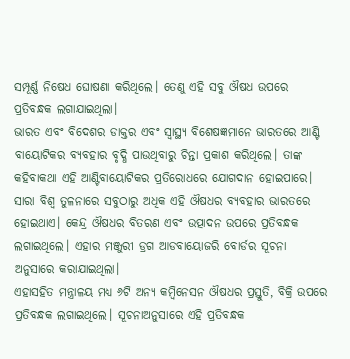ସମ୍ପୂର୍ଣ୍ଣ ନିଷେଧ ଘୋଷଣା କରିଥିଲେ। ତେଣୁ ଏହି ସବୁ ଔଷଧ ଉପରେ ପ୍ରତିବନ୍ଧକ ଲଗାଯାଇଥିଲା।
ଭାରତ ଏବଂ ବିଦେଶର ଡାକ୍ତର ଏବଂ ସ୍ବାସ୍ଥ୍ୟ ବିଶେଷଜ୍ଞମାନେ ଭାରତରେ ଆଣ୍ଟି ବାୟୋଟିକର ବ୍ୟବହାର ବୃଦ୍ଧି ପାଉଥିବାରୁ ଚିନ୍ତା ପ୍ରକାଶ କରିଥିଲେ। ତାଙ୍କ କହିବାକଥା ଏହି ଆଣ୍ଟିବାୟୋଟିକର ପ୍ରତିରୋଧରେ ଯୋଗଦାନ ହୋଇପାରେ। ସାରା ବିଶ୍ବ ତୁଳନାରେ ସବୁଠାରୁ ଅଧିକ ଏହି ଔଷଧର ବ୍ୟବହାର ଭାରତରେ ହୋଇଥାଏ। କେନ୍ଦ୍ର ଔଷଧର ବିତରଣ ଏବଂ ଉତ୍ପାଦନ ଉପରେ ପ୍ରତିବନ୍ଧକ ଲଗାଇଥିଲେ। ଏହାର ମଞ୍ଜୁରୀ ଡ୍ରଗ ଆଡବାୟୋଜରି ବୋର୍ଡର ସୂଚନା ଅନୁସାରେ କରାଯାଇଥିଲା।
ଏହାସହିତ ମନ୍ତ୍ରାଳୟ ମଧ୍ୟ ୬ଟି ଅନ୍ୟ କମ୍ବିନେସନ ଔଷଧର ପ୍ରସ୍ତୁତି, ବିକ୍ରି ଉପରେ ପ୍ରତିବନ୍ଧକ ଲଗାଇଥିଲେ। ସୂଚନାଅନୁସାରେ ଏହି ପ୍ରତିବନ୍ଧକ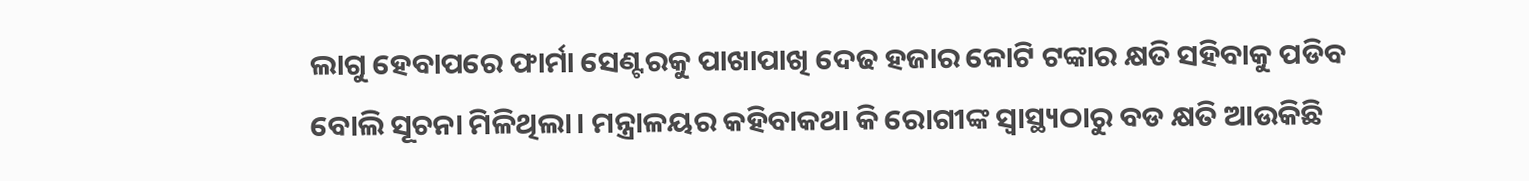ଲାଗୁ ହେବାପରେ ଫାର୍ମା ସେଣ୍ଟରକୁ ପାଖାପାଖି ଦେଢ ହଜାର କୋଟି ଟଙ୍କାର କ୍ଷତି ସହିବାକୁ ପଡିବ ବୋଲି ସୂଚନା ମିଳିଥିଲା। ମନ୍ତ୍ରାଳୟର କହିବାକଥା କି ରୋଗୀଙ୍କ ସ୍ବାସ୍ଥ୍ୟଠାରୁ ବଡ କ୍ଷତି ଆଉକିଛି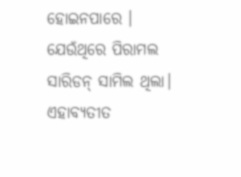ହୋଇନପାରେ । ଯେଉଁଥିରେ ପିରାମଲ ସାରିଡନ୍ ସାମିଲ ଥିଲା। ଏହାବ୍ୟତୀତ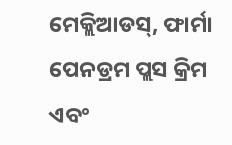ମେକ୍ଲିଆଡସ୍, ଫାର୍ମା ପେନଡ୍ରମ ପ୍ଲସ କ୍ରିମ ଏବଂ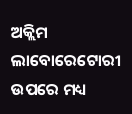ଅକ୍ଲିମ ଲାବୋରେଟୋରୀ ଉପରେ ମଧ୍ୟ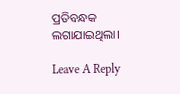ପ୍ରତିବନ୍ଧକ ଲଗାଯାଇଥିଲା।

Leave A Reply